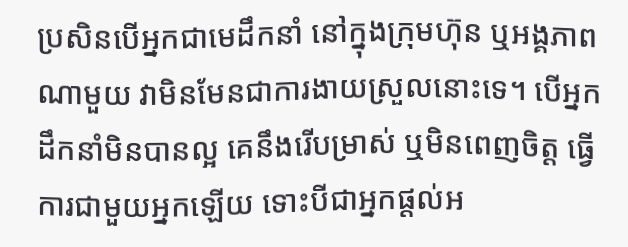ប្រសិនបើអ្នកជាមេដឹកនាំ នៅក្នុងក្រុមហ៊ុន ឬអង្គភាពណាមួយ វាមិនមែនជាការងាយស្រួលនោះទេ។ បើអ្នកដឹកនាំមិនបានល្អ គេនឹងរើបម្រាស់ ឬមិនពេញចិត្ត ធ្វើការជាមួយអ្នកឡើយ ទោះបីជាអ្នកផ្តល់អ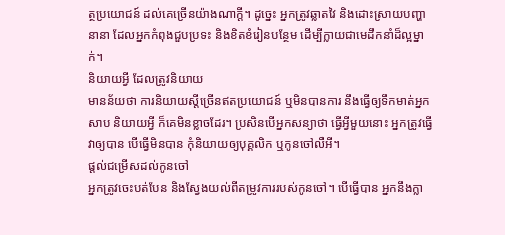ត្ថប្រយោជន៍ ដល់គេច្រើនយ៉ាងណាក្តី។ ដូច្នេះ អ្នកត្រូវឆ្លាតវៃ និងដោះស្រាយបញ្ហានានា ដែលអ្នកកំពុងជួបប្រទះ និងខិតខំរៀនបន្ថែម ដើម្បីក្លាយជាមេដឹកនាំដ៏ល្អម្នាក់។
និយាយអ្វី ដែលត្រូវនិយាយ
មានន័យថា ការនិយាយស្តីច្រើនឥតប្រយោជន៍ ឬមិនបានការ នឹងធ្វើឲ្យទឹកមាត់អ្នកសាប និយាយអ្វី ក៏គេមិនខ្លាចដែរ។ ប្រសិនបើអ្នកសន្យាថា ធ្វើអ្វីមួយនោះ អ្នកត្រូវធ្វើវាឲ្យបាន បើធ្វើមិនបាន កុំនិយាយឲ្យបុគ្គលិក ឬកូនចៅលឺអី។
ផ្តល់ជម្រើសដល់កូនចៅ
អ្នកត្រូវចេះបត់បែន និងស្វែងយល់ពីតម្រូវការរបស់កូនចៅ។ បើធ្វើបាន អ្នកនឹងក្លា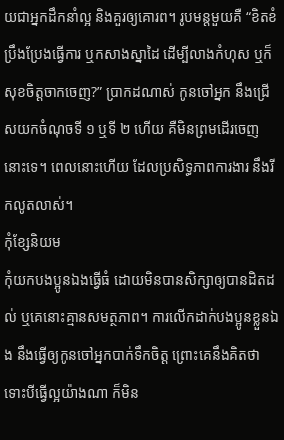យជាអ្នកដឹកនាំល្អ និងគួរឲ្យគោរព។ រូបមន្តមួយគឺ “ខិតខំប្រឹងប្រែងធ្វើការ ឬកសាងស្នាដៃ ដើម្បីលាងកំហុស ឬក៏សុខចិត្តចាកចេញ?” ប្រាកដណាស់ កូនចៅអ្នក នឹងជ្រើសយកចំណុចទី ១ ឬទី ២ ហើយ គឺមិនព្រមដើរចេញនោះទេ។ ពេលនោះហើយ ដែលប្រសិទ្ធភាពការងារ នឹងរីកលូតលាស់។
កុំខ្សែនិយម
កុំយកបងប្អូនឯងធ្វើធំ ដោយមិនបានសិក្សាឲ្យបានដិតដល់ ឬគេនោះគ្មានសមត្ថភាព។ ការលើកដាក់បងប្អូនខ្លួនឯង នឹងធ្វើឲ្យកូនចៅអ្នកបាក់ទឹកចិត្ត ព្រោះគេនឹងគិតថា ទោះបីធ្វើល្អយ៉ាងណា ក៏មិន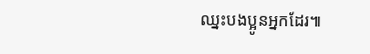ឈ្នះបងប្អូនអ្នកដែរ៕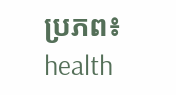ប្រភព៖ health